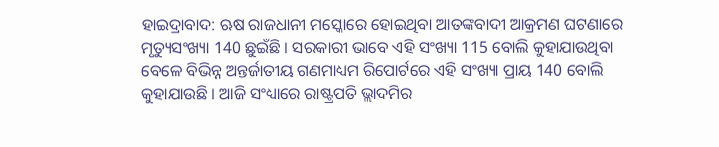ହାଇଦ୍ରାବାଦ: ଋଷ ରାଜଧାନୀ ମସ୍କୋରେ ହୋଇଥିବା ଆତଙ୍କବାଦୀ ଆକ୍ରମଣ ଘଟଣାରେ ମୃତ୍ୟୁସଂଖ୍ୟା 140 ଛୁଇଁଛି । ସରକାରୀ ଭାବେ ଏହି ସଂଖ୍ୟା 115 ବୋଲି କୁହାଯାଉଥିବା ବେଳେ ବିଭିନ୍ନ ଅନ୍ତର୍ଜାତୀୟ ଗଣମାଧ୍ୟମ ରିପୋର୍ଟରେ ଏହି ସଂଖ୍ୟା ପ୍ରାୟ 140 ବୋଲି କୁହାଯାଉଛି । ଆଜି ସଂଧ୍ୟାରେ ରାଷ୍ଟ୍ରପତି ଭ୍ଲାଦମିର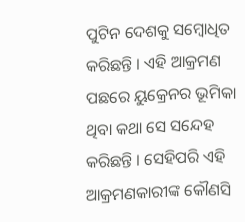ପୁଟିନ ଦେଶକୁ ସମ୍ବୋଧିତ କରିଛନ୍ତି । ଏହି ଆକ୍ରମଣ ପଛରେ ୟୁକ୍ରେନର ଭୂମିକା ଥିବା କଥା ସେ ସନ୍ଦେହ କରିଛନ୍ତି । ସେହିପରି ଏହି ଆକ୍ରମଣକାରୀଙ୍କ କୌଣସି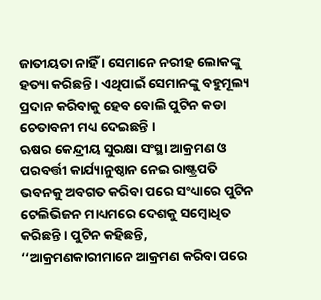ଜାତୀୟତା ନାହିଁ । ସେମାନେ ନରୀହ ଲୋକଙ୍କୁ ହତ୍ୟା କରିଛନ୍ତି । ଏଥିପାଇଁ ସେମାନଙ୍କୁ ବହୁମୂଲ୍ୟ ପ୍ରଦାନ କରିବାକୁ ହେବ ବୋଲି ପୁଟିନ କଡା ଚେତାବନୀ ମଧ୍ୟ ଦେଇଛନ୍ତି ।
ଋଷର କେନ୍ଦ୍ରୀୟ ସୁରକ୍ଷା ସଂସ୍ଥା ଆକ୍ରମଣ ଓ ପରବର୍ତ୍ତୀ କାର୍ଯ୍ୟାନୁଷ୍ଠାନ ନେଇ ରାଷ୍ଟ୍ରପତି ଭବନକୁ ଅବଗତ କରିବା ପରେ ସଂଧ୍ୟାରେ ପୁଟିନ ଟେଲିଭିଜନ ମାଧ୍ୟମରେ ଦେଶକୁ ସମ୍ବୋଧିତ କରିଛନ୍ତି । ପୁଟିନ କହିଛନ୍ତି, ‘‘ଆକ୍ରମଣକାରୀମାନେ ଆକ୍ରମଣ କରିବା ପରେ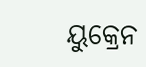ୟୁକ୍ରେନ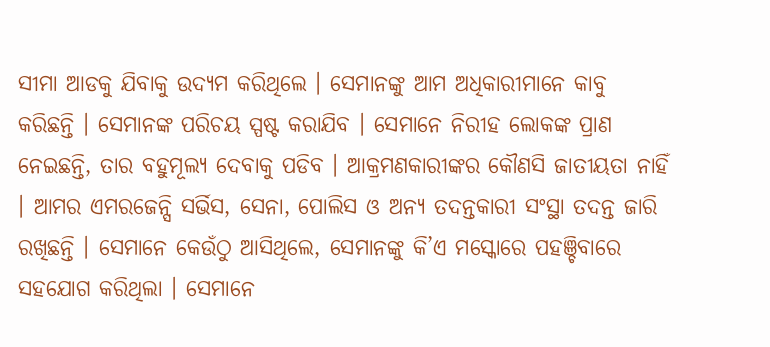ସୀମା ଆଡକୁ ଯିବାକୁ ଉଦ୍ୟମ କରିଥିଲେ । ସେମାନଙ୍କୁ ଆମ ଅଧିକାରୀମାନେ କାବୁ କରିଛନ୍ତି । ସେମାନଙ୍କ ପରିଚୟ ସ୍ପଷ୍ଟ କରାଯିବ । ସେମାନେ ନିରୀହ ଲୋକଙ୍କ ପ୍ରାଣ ନେଇଛନ୍ତି, ତାର ବହୁମୂଲ୍ୟ ଦେବାକୁ ପଡିବ । ଆକ୍ରମଣକାରୀଙ୍କର କୌଣସି ଜାତୀୟତା ନାହିଁ । ଆମର ଏମରଜେନ୍ସି ସର୍ଭିସ, ସେନା, ପୋଲିସ ଓ ଅନ୍ୟ ତଦନ୍ତକାରୀ ସଂସ୍ଥା ତଦନ୍ତ ଜାରି ରଖିଛନ୍ତି । ସେମାନେ କେଉଁଠୁ ଆସିଥିଲେ, ସେମାନଙ୍କୁ କି’ଏ ମସ୍କୋରେ ପହଞ୍ଚିବାରେ ସହଯୋଗ କରିଥିଲା । ସେମାନେ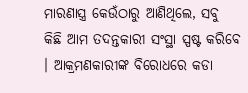ମାରଣାସ୍ତ୍ର କେଉଁଠାରୁ ଆଣିଥିଲେ, ସବୁ କିଛି ଆମ ତଦନ୍ତକାରୀ ସଂସ୍ଥା ସ୍ପଷ୍ଟ କରିବେ । ଆକ୍ରମଣକାରୀଙ୍କ ବିରୋଧରେ କଡା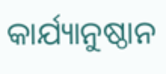କାର୍ଯ୍ୟାନୁଷ୍ଠାନ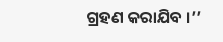ଗ୍ରହଣ କରାଯିବ ।’’